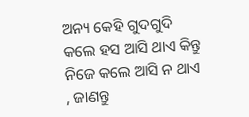ଅନ୍ୟ କେହି ଗୁଦଗୁଦି କଲେ ହସ ଆସି ଥାଏ କିନ୍ତୁ ନିଜେ କଲେ ଆସି ନ ଥାଏ , ଜାଣନ୍ତୁ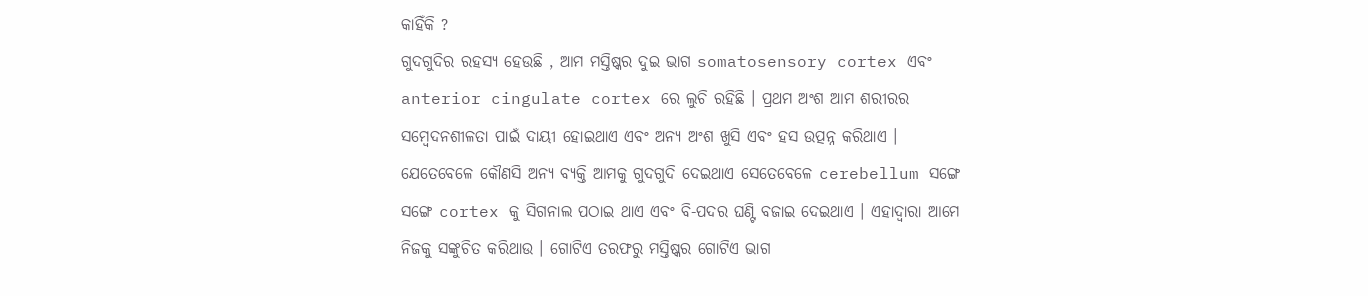କାହିଁକି ?
ଗୁଦଗୁଦିର ରହସ୍ୟ ହେଉଛି , ଆମ ମସ୍ତିଷ୍କର ଦୁଇ ଭାଗ somatosensory cortex ଏବଂ anterior cingulate cortex ରେ ଲୁଚି ରହିଛି । ପ୍ରଥମ ଅଂଶ ଆମ ଶରୀରର ସମ୍ବେଦନଶୀଳତା ପାଇଁ ଦାୟୀ ହୋଇଥାଏ ଏବଂ ଅନ୍ୟ ଅଂଶ ଖୁସି ଏବଂ ହସ ଉତ୍ପନ୍ନ କରିଥାଏ ।
ଯେତେବେଳେ କୌଣସି ଅନ୍ୟ ବ୍ୟକ୍ତି ଆମକୁ ଗୁଦଗୁଦି ଦେଇଥାଏ ସେତେବେଳେ cerebellum ସଙ୍ଗେ ସଙ୍ଗେ cortex କୁ ସିଗନାଲ ପଠାଇ ଥାଏ ଏବଂ ବି-ପଦର ଘଣ୍ଟି ବଜାଇ ଦେଇଥାଏ । ଏହାଦ୍ବାରା ଆମେ ନିଜକୁ ସଙ୍କୁଚିତ କରିଥାଉ । ଗୋଟିଏ ତରଫରୁ ମସ୍ତିଷ୍କର ଗୋଟିଏ ଭାଗ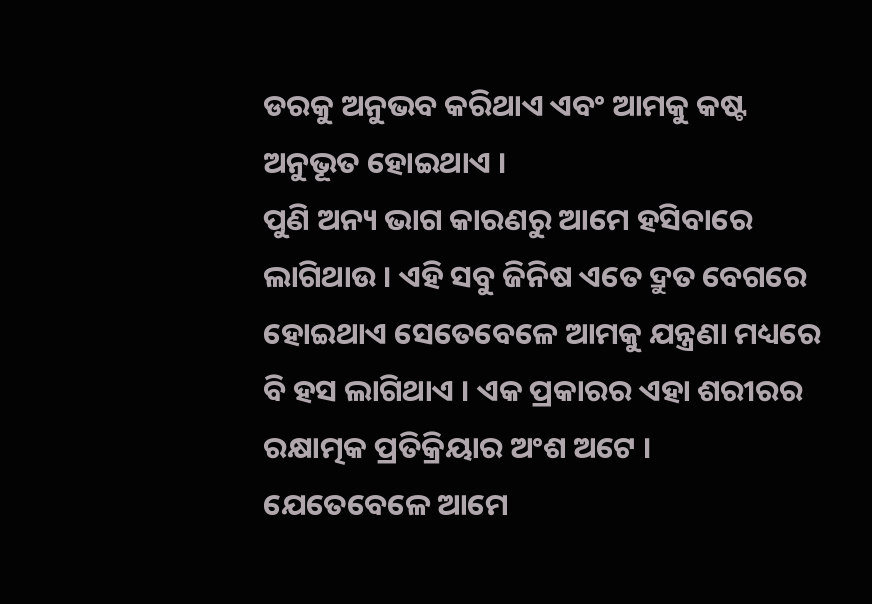ଡରକୁ ଅନୁଭବ କରିଥାଏ ଏବଂ ଆମକୁ କଷ୍ଟ ଅନୁଭୂତ ହୋଇଥାଏ ।
ପୁଣି ଅନ୍ୟ ଭାଗ କାରଣରୁ ଆମେ ହସିବାରେ ଲାଗିଥାଉ । ଏହି ସବୁ ଜିନିଷ ଏତେ ଦ୍ରୁତ ବେଗରେ ହୋଇଥାଏ ସେତେବେଳେ ଆମକୁ ଯନ୍ତ୍ରଣା ମଧ୍ୟରେ ବି ହସ ଲାଗିଥାଏ । ଏକ ପ୍ରକାରର ଏହା ଶରୀରର ରକ୍ଷାତ୍ମକ ପ୍ରତିକ୍ରିୟାର ଅଂଶ ଅଟେ ।
ଯେତେବେଳେ ଆମେ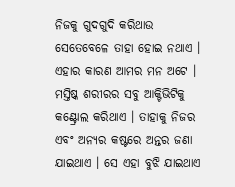ନିଜକୁ ଗୁଦଗୁଦି କରିଥାଉ ସେତେବେଳେ ତାହା ହୋଇ ନଥାଏ । ଏହାର କାରଣ ଆମର ମନ ଅଟେ । ମସ୍ତିଷ୍କ ଶରୀରର ସବୁ ଆକ୍ଟିଭିଟିକୁ କଣ୍ଟ୍ରୋଲ କରିଥାଏ । ତାହାକୁ ନିଜର ଏବଂ ଅନ୍ୟର କଷ୍ଟରେ ଅନ୍ତର ଜଣା ଯାଇଥାଏ । ସେ ଏହା ବୁଝି ଯାଇଥାଏ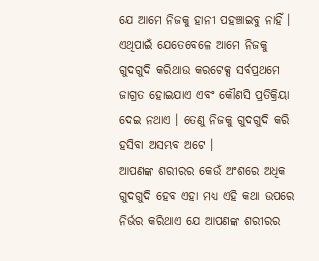ଯେ ଆମେ ନିଜକୁ ହାନୀ ପହଞ୍ଚାଇବୁ ନାହିଁ । ଏଥିପାଇଁ ଯେତେବେଳେ ଆମେ ନିଜକୁ ଗୁଦଗୁଦି କରିଥାଉ କରଟେକ୍ସ ସର୍ବପ୍ରଥମେ ଜାଗ୍ରତ ହୋଇଯାଏ ଏବଂ କୌଣସି ପ୍ରତିକ୍ରିୟା ଦେଇ ନଥାଏ । ତେଣୁ ନିଜକୁ ଗୁଦଗୁଦି କରି ହସିବା ଅସମ୍ଭବ ଅଟେ ।
ଆପଣଙ୍କ ଶରୀରର କେଉଁ ଅଂଶରେ ଅଧିକ ଗୁଦଗୁଦି ହେବ ଏହା ମଧ୍ୟ ଏହି କଥା ଉପରେ ନିର୍ଭର କରିଥାଏ ଯେ ଆପଣଙ୍କ ଶରୀରର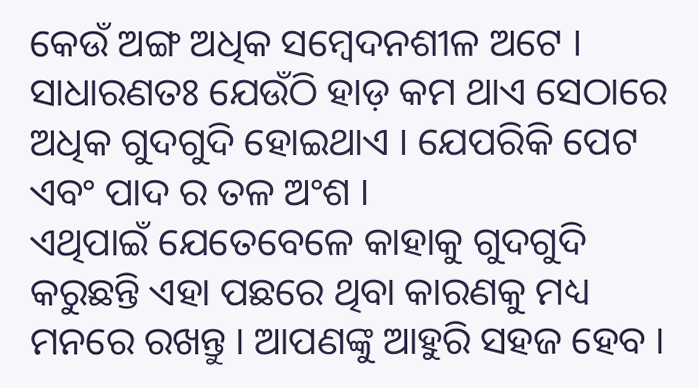କେଉଁ ଅଙ୍ଗ ଅଧିକ ସମ୍ବେଦନଶୀଳ ଅଟେ । ସାଧାରଣତଃ ଯେଉଁଠି ହାଡ଼ କମ ଥାଏ ସେଠାରେ ଅଧିକ ଗୁଦଗୁଦି ହୋଇଥାଏ । ଯେପରିକି ପେଟ ଏବଂ ପାଦ ର ତଳ ଅଂଶ ।
ଏଥିପାଇଁ ଯେତେବେଳେ କାହାକୁ ଗୁଦଗୁଦି କରୁଛନ୍ତି ଏହା ପଛରେ ଥିବା କାରଣକୁ ମଧ୍ୟ ମନରେ ରଖନ୍ତୁ । ଆପଣଙ୍କୁ ଆହୁରି ସହଜ ହେବ ।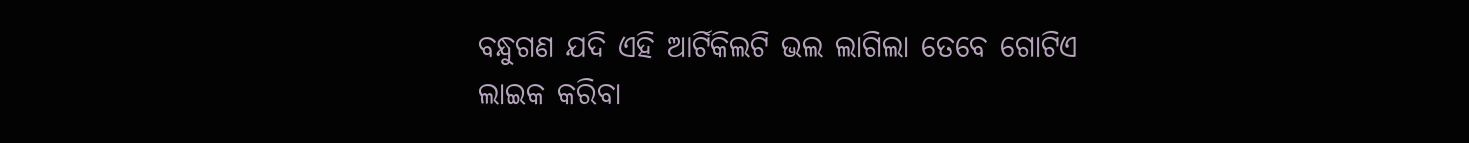ବନ୍ଧୁଗଣ ଯଦି ଏହି ଆର୍ଟିକିଲଟି ଭଲ ଲାଗିଲା ତେବେ ଗୋଟିଏ ଲାଇକ କରିବା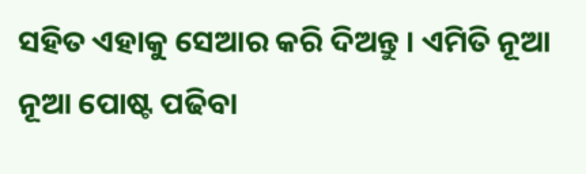ସହିତ ଏହାକୁ ସେଆର କରି ଦିଅନ୍ତୁ । ଏମିତି ନୂଆ ନୂଆ ପୋଷ୍ଟ ପଢିବା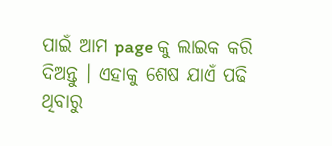ପାଇଁ ଆମ page କୁ ଲାଇକ କରି ଦିଅନ୍ତୁ । ଏହାକୁ ଶେଷ ଯାଏଁ ପଢି ଥିବାରୁ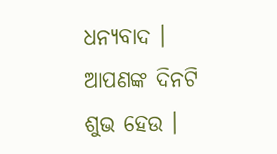ଧନ୍ୟବାଦ । ଆପଣଙ୍କ ଦିନଟି ଶୁଭ ହେଉ ।